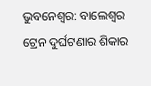ଭୁବନେଶ୍ବର: ବାଲେଶ୍ବର ଟ୍ରେନ ଦୁର୍ଘଟଣାର ଶିକାର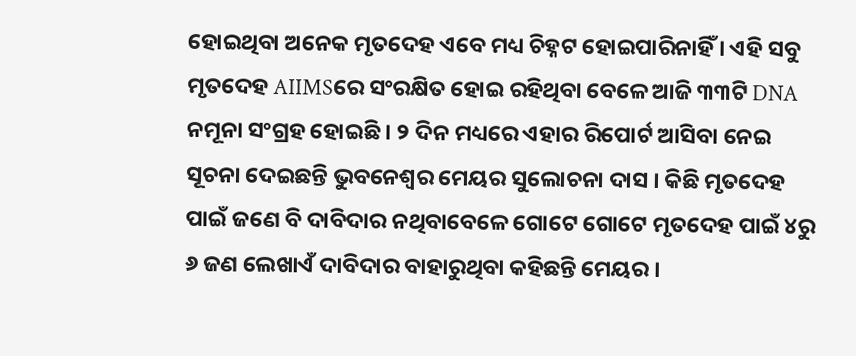ହୋଇଥିବା ଅନେକ ମୃତଦେହ ଏବେ ମଧ୍ୟ ଚିହ୍ନଟ ହୋଇପାରିନାହିଁ । ଏହି ସବୁ ମୃତଦେହ AIIMSରେ ସଂରକ୍ଷିତ ହୋଇ ରହିଥିବା ବେଳେ ଆଜି ୩୩ଟି DNA ନମୂନା ସଂଗ୍ରହ ହୋଇଛି । ୨ ଦିନ ମଧ୍ୟରେ ଏହାର ରିପୋର୍ଟ ଆସିବା ନେଇ ସୂଚନା ଦେଇଛନ୍ତି ଭୁବନେଶ୍ବର ମେୟର ସୁଲୋଚନା ଦାସ । କିଛି ମୃତଦେହ ପାଇଁ ଜଣେ ବି ଦାବିଦାର ନଥିବାବେଳେ ଗୋଟେ ଗୋଟେ ମୃତଦେହ ପାଇଁ ୪ରୁ ୬ ଜଣ ଲେଖାଏଁ ଦାବିଦାର ବାହାରୁଥିବା କହିଛନ୍ତି ମେୟର ।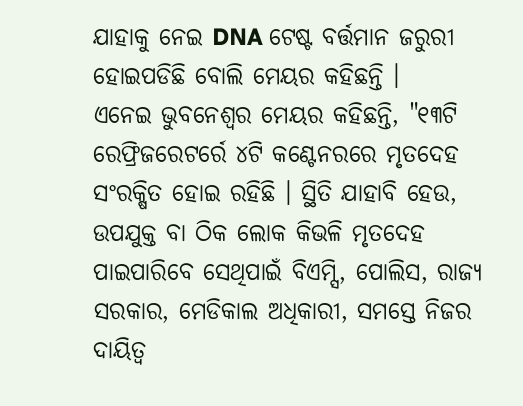ଯାହାକୁ ନେଇ DNA ଟେଷ୍ଟ ବର୍ତ୍ତମାନ ଜରୁରୀ ହୋଇପଡିଛି ବୋଲି ମେୟର କହିଛନ୍ତି ।
ଏନେଇ ଭୁବନେଶ୍ବର ମେୟର କହିଛନ୍ତି, "୧୩ଟି ରେଫ୍ରିଜରେଟର୍ରେ ୪ଟି କଣ୍ଟେନରରେ ମୃତଦେହ ସଂରକ୍ଷିତ ହୋଇ ରହିଛି । ସ୍ଥିତି ଯାହାବି ହେଉ, ଉପଯୁକ୍ତ ବା ଠିକ ଲୋକ କିଭଳି ମୃତଦେହ ପାଇପାରିବେ ସେଥିପାଇଁ ବିଏମ୍ସି, ପୋଲିସ, ରାଜ୍ୟ ସରକାର, ମେଡିକାଲ ଅଧିକାରୀ, ସମସ୍ତେ ନିଜର ଦାୟିତ୍ବ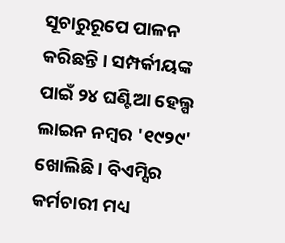ସୂଚାରୁରୂପେ ପାଳନ କରିଛନ୍ତି । ସମ୍ପର୍କୀୟଙ୍କ ପାଇଁ ୨୪ ଘଣ୍ଟିଆ ହେଲ୍ପ ଲାଇନ ନମ୍ବର '୧୯୨୯' ଖୋଲିଛି । ବିଏମ୍ସିର କର୍ମଚାରୀ ମଧ୍ୟ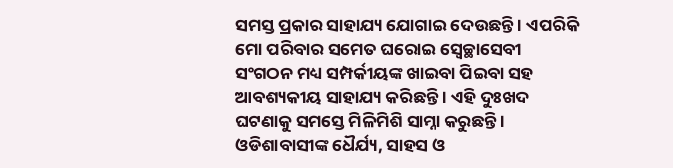ସମସ୍ତ ପ୍ରକାର ସାହାଯ୍ୟ ଯୋଗାଇ ଦେଉଛନ୍ତି । ଏପରିକି ମୋ ପରିବାର ସମେତ ଘରୋଇ ସ୍ବେଚ୍ଛାସେବୀ ସଂଗଠନ ମଧ୍ୟ ସମ୍ପର୍କୀୟଙ୍କ ଖାଇବା ପିଇବା ସହ ଆବଶ୍ୟକୀୟ ସାହାଯ୍ୟ କରିଛନ୍ତି । ଏହି ଦୁଃଖଦ ଘଟଣାକୁ ସମସ୍ତେ ମିଳିମିଶି ସାମ୍ନା କରୁଛନ୍ତି । ଓଡିଶାବାସୀଙ୍କ ଧୈର୍ଯ୍ୟ, ସାହସ ଓ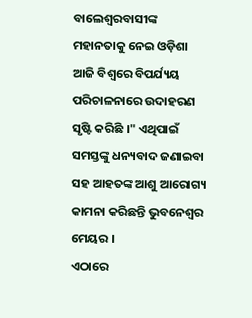ବାଲେଶ୍ବରବାସୀଙ୍କ ମହାନତାକୁ ନେଇ ଓଡ଼ିଶା ଆଜି ବିଶ୍ବରେ ବିପର୍ଯ୍ୟୟ ପରିଚାଳନାରେ ଉଦାହରଣ ସୃଷ୍ଟି କରିଛି ।" ଏଥିପାଇଁ ସମସ୍ତଙ୍କୁ ଧନ୍ୟବାଦ ଜଣାଇବା ସହ ଆହତଙ୍କ ଆଶୁ ଆରୋଗ୍ୟ କାମନା କରିଛନ୍ତି ଭୁବନେଶ୍ବର ମେୟର ।
ଏଠାରେ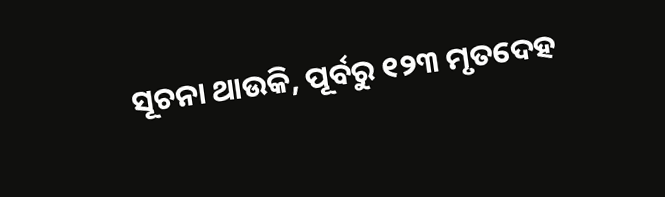ସୂଚନା ଥାଉକି, ପୂର୍ବରୁ ୧୨୩ ମୃତଦେହ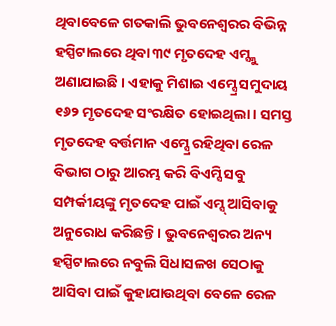ଥିବାବେଳେ ଗତକାଲି ଭୁବନେଶ୍ବରର ବିଭିନ୍ନ ହସ୍ପିଟାଲରେ ଥିବା ୩୯ ମୃତଦେହ ଏମ୍ସ୍କୁ ଅଣାଯାଇଛି । ଏହାକୁ ମିଶାଇ ଏମ୍ସ୍ରେ ସମୁଦାୟ ୧୬୨ ମୃତଦେହ ସଂରକ୍ଷିତ ହୋଇଥିଲା । ସମସ୍ତ ମୃତଦେହ ବର୍ତ୍ତମାନ ଏମ୍ସ୍ରେ ରହିଥିବା ରେଳ ବିଭାଗ ଠାରୁ ଆରମ୍ଭ କରି ବିଏମ୍ସି ସବୁ ସମ୍ପର୍କୀୟଙ୍କୁ ମୃତଦେହ ପାଇଁ ଏମ୍ସ୍ ଆସିବାକୁ ଅନୁରୋଧ କରିଛନ୍ତି । ଭୁବନେଶ୍ବରର ଅନ୍ୟ ହସ୍ପିଟାଲରେ ନବୁଲି ସିଧାସଳଖ ସେଠାକୁ ଆସିବା ପାଇଁ କୁହାଯାଉଥିବା ବେଳେ ରେଳ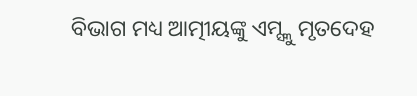ବିଭାଗ ମଧ୍ୟ ଆତ୍ମୀୟଙ୍କୁ ଏମ୍ସ୍କୁ ମୃତଦେହ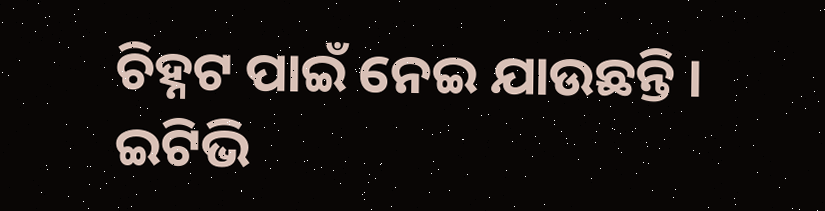ଚିହ୍ନଟ ପାଇଁ ନେଇ ଯାଉଛନ୍ତି ।
ଇଟିଭି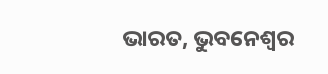ଭାରତ, ଭୁବନେଶ୍ବର